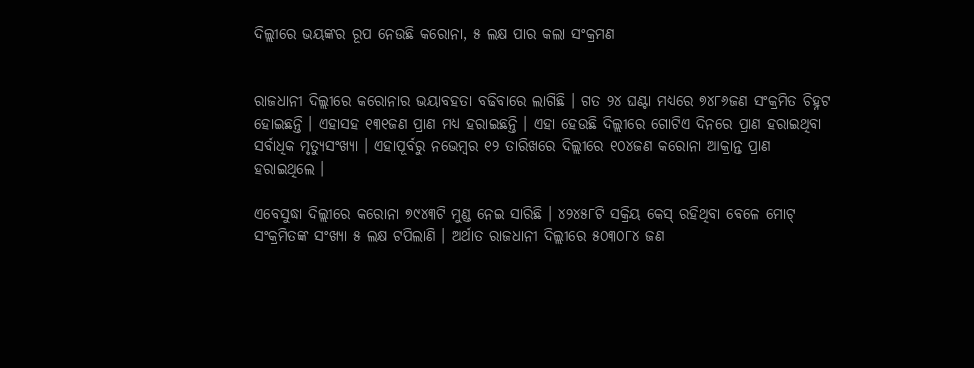ଦିଲ୍ଲୀରେ ଭୟଙ୍କର ରୂପ ନେଉଛି କରୋନା, ୫ ଲକ୍ଷ ପାର କଲା ସଂକ୍ରମଣ


ରାଜଧାନୀ ଦିଲ୍ଲୀରେ କରୋନାର ଭୟାବହତା ବଢିବାରେ ଲାଗିଛି । ଗତ ୨୪ ଘଣ୍ଟା ମଧ୍ୟରେ ୭୪୮୬ଜଣ ସଂକ୍ରମିତ ଚିହ୍ନଟ ହୋଇଛନ୍ତି । ଏହାସହ ୧୩୧ଜଣ ପ୍ରାଣ ମଧ୍ୟ ହରାଇଛନ୍ତି । ଏହା ହେଉଛି ଦିଲ୍ଲୀରେ ଗୋଟିଏ ଦିନରେ ପ୍ରାଣ ହରାଇଥିବା ସର୍ବାଧିକ ମୃତ୍ୟୁସଂଖ୍ୟା । ଏହାପୂର୍ବରୁ ନଭେମ୍ବର ୧୨ ତାରିଖରେ ଦିଲ୍ଲୀରେ ୧୦୪ଜଣ କରୋନା ଆକ୍ରାନ୍ତ ପ୍ରାଣ ହରାଇଥିଲେ ।

ଏବେସୁଦ୍ଧା ଦିଲ୍ଲୀରେ କରୋନା ୭୯୪୩ଟି ମୁଣ୍ଡ ନେଇ ସାରିଛି । ୪୨୪୫୮ଟି ସକ୍ରିୟ କେସ୍ ରହିଥିବା ବେଳେ ମୋଟ୍ ସଂକ୍ରମିତଙ୍କ ସଂଖ୍ୟା ୫ ଲକ୍ଷ ଟପିଲାଣି । ଅର୍ଥାତ ରାଜଧାନୀ ଦିଲ୍ଲୀରେ ୫୦୩୦୮୪ ଜଣ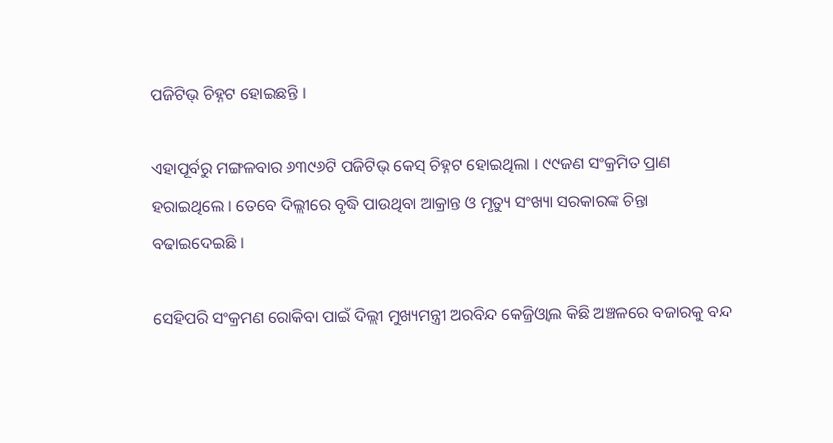ପଜିଟିଭ୍ ଚିହ୍ନଟ ହୋଇଛନ୍ତି ।

ଏହାପୂର୍ବରୁ ମଙ୍ଗଳବାର ୬୩୯୬ଟି ପଜିଟିଭ୍ କେସ୍ ଚିହ୍ନଟ ହୋଇଥିଲା । ୯୯ଜଣ ସଂକ୍ରମିତ ପ୍ରାଣ ହରାଇଥିଲେ । ତେବେ ଦିଲ୍ଲୀରେ ବୃଦ୍ଧି ପାଉଥିବା ଆକ୍ରାନ୍ତ ଓ ମୃତ୍ୟୁ ସଂଖ୍ୟା ସରକାରଙ୍କ ଚିନ୍ତା ବଢାଇଦେଇଛି ।

ସେହିପରି ସଂକ୍ରମଣ ରୋକିବା ପାଇଁ ଦିଲ୍ଲୀ ମୁଖ୍ୟମନ୍ତ୍ରୀ ଅରବିନ୍ଦ କେଜ୍ରିଓ୍ୱାଲ କିଛି ଅଞ୍ଚଳରେ ବଜାରକୁ ବନ୍ଦ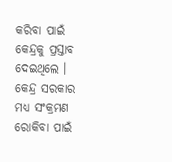କରିବା ପାଇଁ କେନ୍ଦ୍ରକୁ ପ୍ରସ୍ତାବ ଦେଇଥିଲେ । କେନ୍ଦ୍ର ସରକାର ମଧ୍ୟ ସଂକ୍ରମଣ ରୋକିବା ପାଇଁ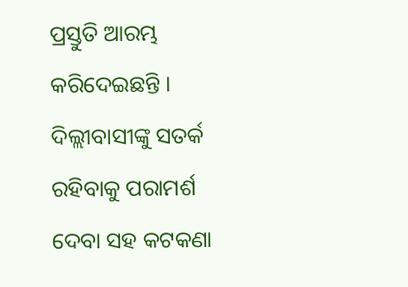ପ୍ରସ୍ତୁତି ଆରମ୍ଭ କରିଦେଇଛନ୍ତି । ଦିଲ୍ଲୀବାସୀଙ୍କୁ ସତର୍କ ରହିବାକୁ ପରାମର୍ଶ ଦେବା ସହ କଟକଣା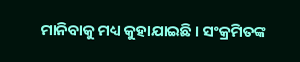ମାନିବାକୁ ମଧ୍ୟ କୁହାଯାଇଛି । ସଂକ୍ରମିତଙ୍କ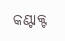କଣ୍ଟାକ୍ଟ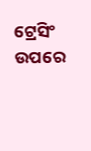ଟ୍ରେସିଂ ଉପରେ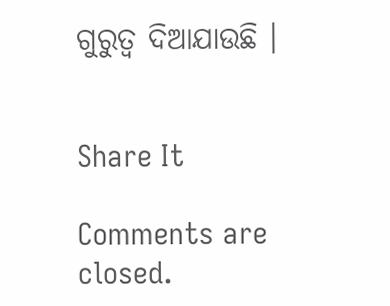ଗୁରୁତ୍ୱ ଦିଆଯାଉଛି ।


Share It

Comments are closed.